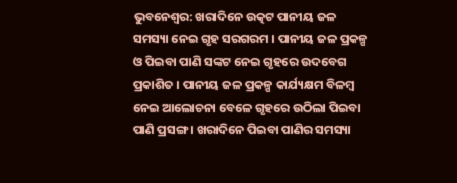ଭୁବନେଶ୍ବର: ଖରାଦିନେ ଉତ୍କଟ ପାନୀୟ ଜଳ ସମସ୍ୟା ନେଇ ଗୃହ ସରଗରମ । ପାନୀୟ ଜଳ ପ୍ରକଳ୍ପ ଓ ପିଇବା ପାଣି ସଙ୍କଟ ନେଇ ଗୃହରେ ଉଦବେଗ ପ୍ରକାଶିତ । ପାନୀୟ ଜଳ ପ୍ରକଳ୍ପ କାର୍ଯ୍ୟକ୍ଷମ ବିଳମ୍ବ ନେଇ ଆଲୋଚନା ବେଳେ ଗୃହରେ ଉଠିଲା ପିଇବା ପାଣି ପ୍ରସଙ୍ଗ । ଖରାଦିନେ ପିଇବା ପାଣିର ସମସ୍ୟା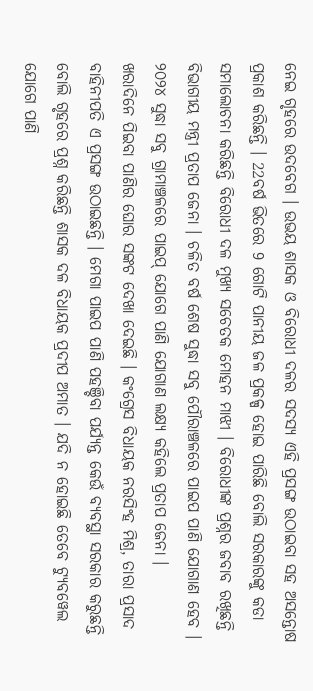ନେଇ ଗୃହରେ ଉଦବେଗ । ଉଭୟ ଶାସକ ଓ ବିରୋଧୀ ଦଳର ସଦସ୍ୟ ଏହି ପ୍ରସଙ୍ଗ ଉଠାଇବା ସହ ଅସନ୍ତୋଷ ପ୍ରକାଶ କରିଛନ୍ତି । 22ବର୍ଷ ଭିତରେ 9 ଗୋଟି ପାନୀୟ ଜଳ ପ୍ରକଳ୍ପ ହୋଇ ପାରିଛି ବୋଲି ସରକାରଙ୍କୁ କଡା ସମାଲୋଚନା କରିଛନ୍ତି ବିରୋଧୀ ଦଳ ମୁଖ୍ୟ ସଚେତକ ମୋହନ ମାଝୀ । ବିରୋଧୀଙ୍କ ପ୍ରଶ୍ନର ଜବାବ ରଖିଛନ୍ତି ବିଭାଗୀୟ ମନ୍ତ୍ରୀ ପ୍ରତାପ ଜେନା । ଚଳିତ ବର୍ଷ ଶେଷ ସୁଦ୍ଧା ସବୁ ପୌରାଞ୍ଚଳରେ ପାଇପ ପାଣି ଯୋଗାଣ ହେବ । ୨୦୨୪ ସୁଦ୍ଧା ସବୁ ଗ୍ରାମାଞ୍ଚଳରେ ପାଇପ୍ ଯୋଗେ ପାଣି ଯୋଗାଣ ଲକ୍ଷ୍ୟ କହିଲେ ପ୍ରତାପ ଜେନା ।
ଖରାଦିନେ ପିଇବା ପାଣିର ଘୋର ସଙ୍କଟ ଦେଖା ଦେଇଛି । କଂଗ୍ରେସ ବିଧାୟକ ନରସିଂହ ମିଶ୍ର, ତାରା ପ୍ରସାଦ ବାହିନୀପତି ଏ ପ୍ରସଙ୍ଗ ଉଠାଇଛନ୍ତି । ମେଗା ପାଇପ ପାଣି ପହଞ୍ଚିବା ପର୍ଯ୍ୟନ୍ତ କେଉଁ ବ୍ୟବସ୍ଥା ସରକାର କରୁଛନ୍ତି ବୋଲି ଗୃହରେ ପ୍ରଶ୍ନ କରିଛନ୍ତି ଶାସକ ଦଳ ବିଧାୟକ ପ୍ରଦୀପ ଅମାତ । ଯଦି ନ ହୋଇଛି ତେବେ ଟ୍ୟୁବୱେଲ ଯୋଗେ ପାଣି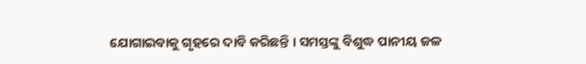ଯୋଗାଇବାକୁ ଗୃହରେ ଦାବି କରିଛନ୍ତି । ସମସ୍ତଙ୍କୁ ବିଶୁଦ୍ଧ ପାନୀୟ ଜଳ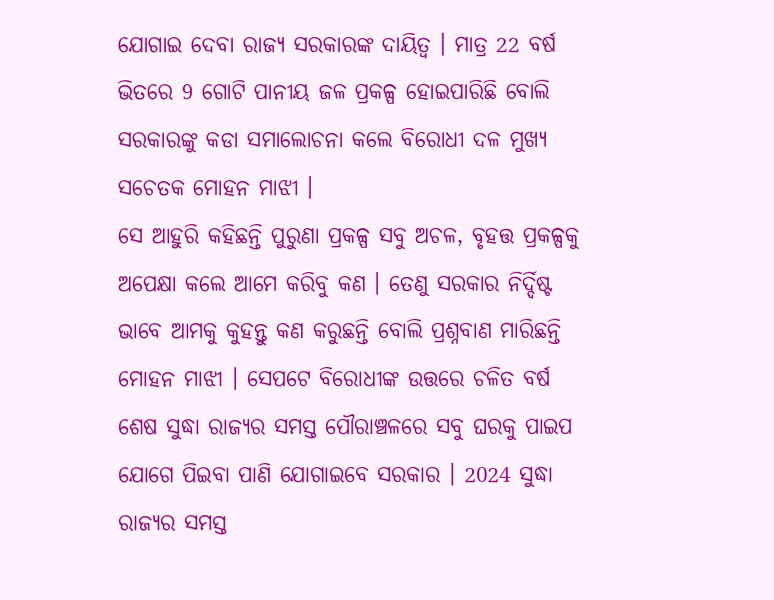ଯୋଗାଇ ଦେବା ରାଜ୍ୟ ସରକାରଙ୍କ ଦାୟିତ୍ୱ । ମାତ୍ର 22 ବର୍ଷ ଭିତରେ 9 ଗୋଟି ପାନୀୟ ଜଳ ପ୍ରକଳ୍ପ ହୋଇପାରିଛି ବୋଲି ସରକାରଙ୍କୁ କଡା ସମାଲୋଚନା କଲେ ବିରୋଧୀ ଦଳ ମୁଖ୍ୟ ସଚେତକ ମୋହନ ମାଝୀ ।
ସେ ଆହୁରି କହିଛନ୍ତି ପୁରୁଣା ପ୍ରକଳ୍ପ ସବୁ ଅଚଳ, ବୃହତ୍ତ ପ୍ରକଳ୍ପକୁ ଅପେକ୍ଷା କଲେ ଆମେ କରିବୁ କଣ । ତେଣୁ ସରକାର ନିର୍ଦ୍ଦିଷ୍ଟ ଭାବେ ଆମକୁ କୁହନ୍ତୁ କଣ କରୁଛନ୍ତି ବୋଲି ପ୍ରଶ୍ନବାଣ ମାରିଛନ୍ତି ମୋହନ ମାଝୀ । ସେପଟେ ବିରୋଧୀଙ୍କ ଉତ୍ତରେ ଚଳିତ ବର୍ଷ ଶେଷ ସୁଦ୍ଧା ରାଜ୍ୟର ସମସ୍ତ ପୌରାଞ୍ଚଳରେ ସବୁ ଘରକୁ ପାଇପ ଯୋଗେ ପିଇବା ପାଣି ଯୋଗାଇବେ ସରକାର । 2024 ସୁଦ୍ଧା ରାଜ୍ୟର ସମସ୍ତ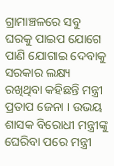ଗ୍ରାମାଞ୍ଚଳରେ ସବୁ ଘରକୁ ପାଇପ ଯୋଗେ ପାଣି ଯୋଗାଇ ଦେବାକୁ ସରକାର ଲକ୍ଷ୍ୟ ରଖିଥିବା କହିଛନ୍ତି ମନ୍ତ୍ରୀ ପ୍ରତାପ ଜେନା । ଉଭୟ ଶାସକ ବିରୋଧୀ ମନ୍ତ୍ରୀଙ୍କୁ ଘେରିବା ପରେ ମନ୍ତ୍ରୀ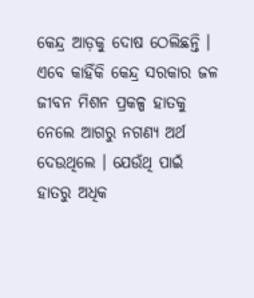କେନ୍ଦ୍ର ଆଡ଼କୁ ଦୋଷ ଠେଲିଛନ୍ତି । ଏବେ କାହିଁକି କେନ୍ଦ୍ର ସରକାର ଜଳ ଜୀବନ ମିଶନ ପ୍ରକଳ୍ପ ହାତକୁ ନେଲେ ଆଗରୁ ନଗଣ୍ୟ ଅର୍ଥ ଦେଉଥିଲେ । ଯେଉଁଥି ପାଇଁ ହାତରୁ ଅଧିକ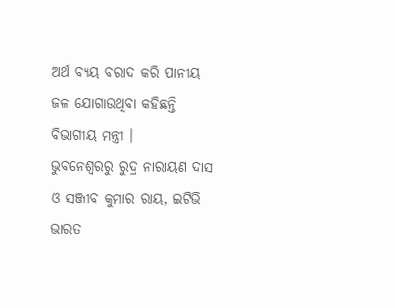ଅର୍ଥ ବ୍ୟୟ ବରାଦ କରି ପାନୀୟ ଜଳ ଯୋଗାଉଥିବା କହିଛନ୍ତି ବିଭାଗୀୟ ମନ୍ତ୍ରୀ ।
ଭୁବନେଶ୍ବରରୁ ରୁଦ୍ର ନାରାୟଣ ଦାସ ଓ ସଞ୍ଜୀବ କୁମାର ରାୟ, ଇଟିଭି ଭାରତ